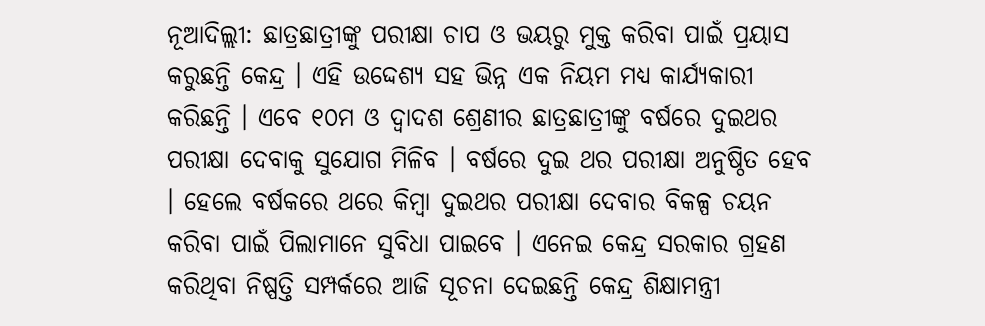ନୂଆଦିଲ୍ଲୀ: ଛାତ୍ରଛାତ୍ରୀଙ୍କୁ ପରୀକ୍ଷା ଚାପ ଓ ଭୟରୁ ମୁକ୍ତ କରିବା ପାଇଁ ପ୍ରୟାସ କରୁଛନ୍ତି କେନ୍ଦ୍ର । ଏହି ଉଦ୍ଦେଶ୍ୟ ସହ ଭିନ୍ନ ଏକ ନିୟମ ମଧ୍ୟ କାର୍ଯ୍ୟକାରୀ କରିଛନ୍ତି । ଏବେ ୧୦ମ ଓ ଦ୍ବାଦଶ ଶ୍ରେଣୀର ଛାତ୍ରଛାତ୍ରୀଙ୍କୁ ବର୍ଷରେ ଦୁଇଥର ପରୀକ୍ଷା ଦେବାକୁ ସୁଯୋଗ ମିଳିବ । ବର୍ଷରେ ଦୁଇ ଥର ପରୀକ୍ଷା ଅନୁଷ୍ଠିତ ହେବ । ହେଲେ ବର୍ଷକରେ ଥରେ କିମ୍ବା ଦୁଇଥର ପରୀକ୍ଷା ଦେବାର ବିକଳ୍ପ ଚୟନ କରିବା ପାଇଁ ପିଲାମାନେ ସୁବିଧା ପାଇବେ । ଏନେଇ କେନ୍ଦ୍ର ସରକାର ଗ୍ରହଣ କରିଥିବା ନିଷ୍ପତ୍ତି ସମ୍ପର୍କରେ ଆଜି ସୂଚନା ଦେଇଛନ୍ତି କେନ୍ଦ୍ର ଶିକ୍ଷାମନ୍ତ୍ରୀ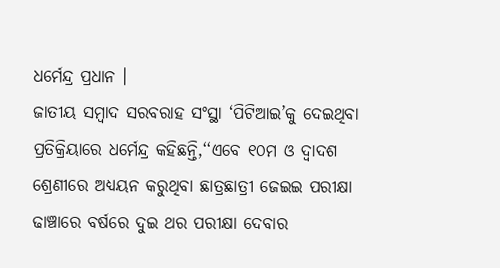ଧର୍ମେନ୍ଦ୍ର ପ୍ରଧାନ ।
ଜାତୀୟ ସମ୍ବାଦ ସରବରାହ ସଂସ୍ଥା ‘ପିଟିଆଇ’କୁ ଦେଇଥିବା ପ୍ରତିକ୍ରିୟାରେ ଧର୍ମେନ୍ଦ୍ର କହିଛନ୍ତି,‘‘ଏବେ ୧୦ମ ଓ ଦ୍ବାଦଶ ଶ୍ରେଣୀରେ ଅଧ୍ୟୟନ କରୁଥିବା ଛାତ୍ରଛାତ୍ରୀ ଜେଇଇ ପରୀକ୍ଷା ଢାଞ୍ଚାରେ ବର୍ଷରେ ଦୁଇ ଥର ପରୀକ୍ଷା ଦେବାର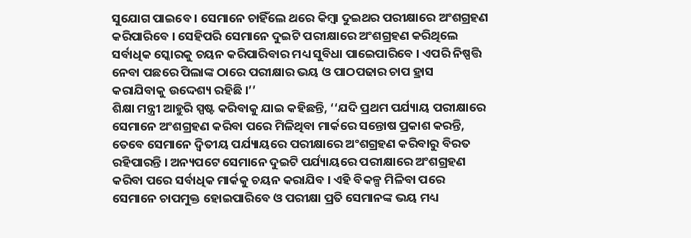ସୁଯୋଗ ପାଇବେ । ସେମାନେ ଚାହିଁଲେ ଥରେ କିମ୍ବା ଦୁଇଥର ପରୀକ୍ଷାରେ ଅଂଶଗ୍ରହଣ କରିପାରିବେ । ସେହିପରି ସେମାନେ ଦୁଇଟି ପରୀକ୍ଷାରେ ଅଂଶଗ୍ରହଣ କରିଥିଲେ ସର୍ବାଧିକ ସ୍କୋରକୁ ଚୟନ କରିପାରିବାର ମଧ୍ୟ ସୁବିଧା ପାଇେପାରିବେ । ଏପରି ନିଷ୍ପତ୍ତି ନେବା ପଛରେ ପିଲାଙ୍କ ଠାରେ ପରୀକ୍ଷାର ଭୟ ଓ ପାଠପଢାର ଚାପ ହ୍ରାସ କରାଯିବାକୁ ଉଦ୍ଦେଶ୍ୟ ରହିଛି ।’’
ଶିକ୍ଷା ମନ୍ତ୍ରୀ ଆହୁରି ସ୍ପଷ୍ଟ କରିବାକୁ ଯାଇ କହିଛନ୍ତି, ‘‘ଯଦି ପ୍ରଥମ ପର୍ଯ୍ୟାୟ ପରୀକ୍ଷାରେ ସେମାନେ ଅଂଶଗ୍ରହଣ କରିବା ପରେ ମିଳିଥିବା ମାର୍କରେ ସନ୍ତୋଷ ପ୍ରକାଶ କରନ୍ତି, ତେବେ ସେମାନେ ଦ୍ବିତୀୟ ପର୍ଯ୍ୟାୟରେ ପରୀକ୍ଷାରେ ଅଂଶଗ୍ରହଣ କରିବାରୁ ବିରତ ରହିପାରନ୍ତି । ଅନ୍ୟପଟେ ସେମାନେ ଦୁଇଟି ପର୍ଯ୍ୟାୟରେ ପରୀକ୍ଷାରେ ଅଂଶଗ୍ରହଣ କରିବା ପରେ ସର୍ବାଧିକ ମାର୍କକୁ ଚୟନ କରାଯିବ । ଏହି ବିକଳ୍ପ ମିଳିବା ପରେ ସେମାନେ ଚାପମୁକ୍ତ ହୋଇପାରିବେ ଓ ପରୀକ୍ଷା ପ୍ରତି ସେମାନଙ୍କ ଭୟ ମଧ୍ୟ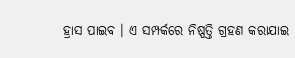ହ୍ରାସ ପାଇବ । ଏ ସମ୍ପର୍କରେ ନିଷ୍ପତ୍ତି ଗ୍ରହଣ କରାଯାଇ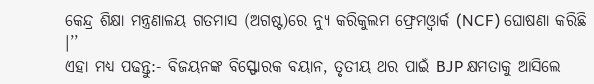କେନ୍ଦ୍ର ଶିକ୍ଷା ମନ୍ତ୍ରଣାଳୟ ଗତମାସ (ଅଗଷ୍ଟ)ରେ ନ୍ୟୁ କରିକୁଲମ ଫ୍ରେମଓ୍ବାର୍କ (NCF) ଘୋଷଣା କରିଛି ।’’
ଏହା ମଧ୍ୟ ପଢନ୍ତୁ:- ବିଜୟନଙ୍କ ବିସ୍ଫୋରକ ବୟାନ, ତୃତୀୟ ଥର ପାଇଁ BJP କ୍ଷମତାକୁ ଆସିଲେ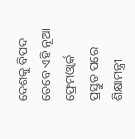ଦେଶକୁ ବିପଦ
ତେବେ ଏହି ନୂଆ ଫ୍ରେମଓ୍ବାର୍କ ପ୍ରସ୍ତୁତ ପରେ ଶିକ୍ଷାମନ୍ତ୍ରୀ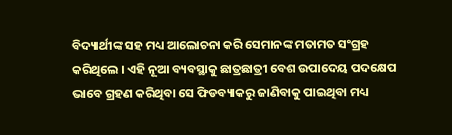ବିଦ୍ୟାର୍ଥୀଙ୍କ ସହ ମଧ୍ୟ ଆଲୋଚନା କରି ସେମାନଙ୍କ ମତାମତ ସଂଗ୍ରହ କରିଥିଲେ । ଏହି ନୂଆ ବ୍ୟବସ୍ଥାକୁ ଛାତ୍ରଛାତ୍ରୀ ବେଶ ଉପାଦେୟ ପଦକ୍ଷେପ ଭାବେ ଗ୍ରହଣ କରିଥିବା ସେ ଫିଡବ୍ୟାକରୁ ଜାଣିବାକୁ ପାଇଥିବା ମଧ୍ୟ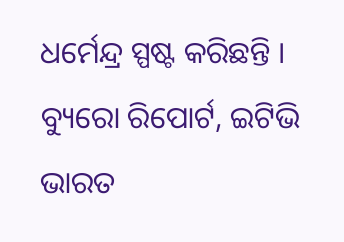ଧର୍ମେନ୍ଦ୍ର ସ୍ପଷ୍ଟ କରିଛନ୍ତି ।
ବ୍ୟୁରୋ ରିପୋର୍ଟ, ଇଟିଭି ଭାରତ